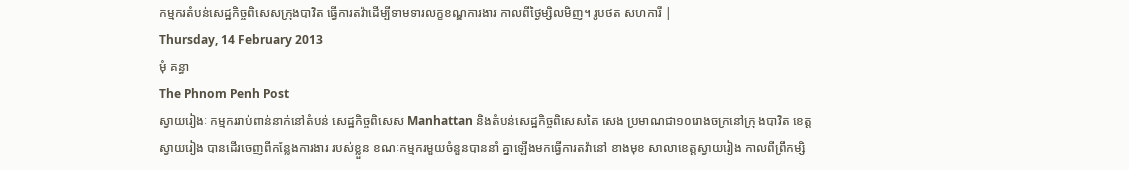កម្មករតំបន់សេដ្ឋកិច្ចពិសេសក្រុងបាវិត ធើ្វការតវ៉ាដើម្បីទាមទារលក្ខខណ្ឌការងារ កាលពីថ្ងៃម្សិលមិញ។ រូបថត សហការី |
Thursday, 14 February 2013
មុំ គន្ធា
The Phnom Penh Post
ស្វាយរៀងៈ កម្មកររាប់ពាន់នាក់នៅតំបន់ សេដ្ឋកិច្ចពិសេស Manhattan និងតំបន់សេដ្ឋកិច្ចពិសេសតៃ សេង ប្រមាណជា១០រោងចក្រនៅក្រុ ងបាវិត ខេត្តស្វាយរៀង បានដើរចេញពីកន្លែងការងារ របស់ខ្លួន ខណៈកម្មករមួយចំនួនបាននាំ គ្នាឡើងមកធ្វើការតវ៉ានៅ ខាងមុខ សាលាខេត្តស្វាយរៀង កាលពីព្រឹកម្សិ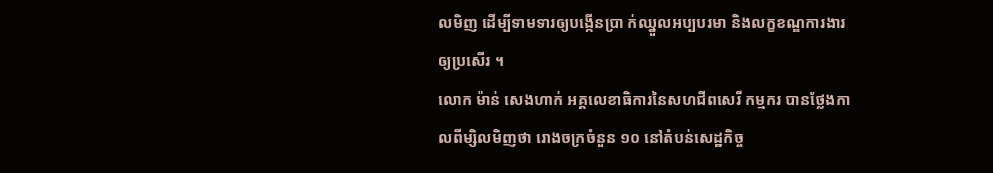លមិញ ដើម្បីទាមទារឲ្យបង្កើនប្រា ក់ឈ្នួលអប្បបរមា និងលក្ខខណ្ឌការងារឲ្យប្រសើរ ។
លោក ម៉ាន់ សេងហាក់ អគ្គលេខាធិការនៃសហជីពសេរី កម្មករ បានថ្លែងកាលពីម្សិលមិញថា រោងចក្រចំនួន ១០ នៅតំបន់សេដ្ឋកិច្ច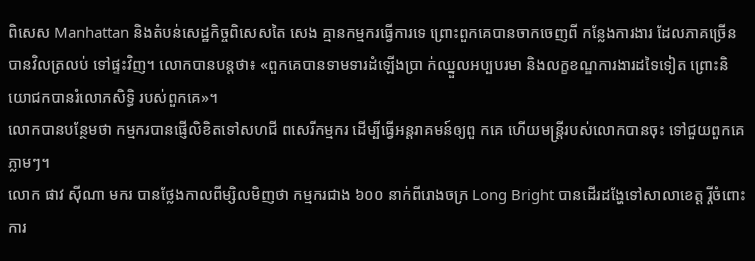ពិសេស Manhattan និងតំបន់សេដ្ឋកិច្ចពិសេសតៃ សេង គ្មានកម្មករធ្វើការទេ ព្រោះពួកគេបានចាកចេញពី កន្លែងការងារ ដែលភាគច្រើនបានវិលត្រលប់ ទៅផ្ទះវិញ។ លោកបានបន្តថា៖ «ពួកគេបានទាមទារដំឡើងប្រា ក់ឈ្នួលអប្បបរមា និងលក្ខខណ្ឌការងារដទៃទៀត ព្រោះនិយោជកបានរំលោភសិទិ្ធ របស់ពួកគេ»។
លោកបានបន្ថែមថា កម្មករបានផ្ញើលិខិតទៅសហជី ពសេរីកម្មករ ដើម្បីធ្វើអន្តរាគមន៍ឲ្យពួ កគេ ហើយមន្រ្តីរបស់លោកបានចុះ ទៅជួយពួកគេភ្លាមៗ។
លោក ផាវ ស៊ីណា មករ បានថ្លែងកាលពីម្សិលមិញថា កម្មករជាង ៦០០ នាក់ពីរោងចក្រ Long Bright បានដើរដង្ហែទៅសាលាខេត្ត រ្តីចំពោះការ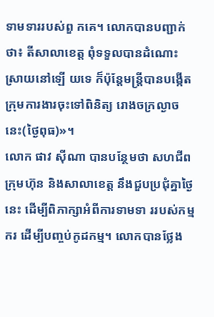ទាមទាររបស់ពួ កគេ។ លោកបានបញ្ជាក់ថា៖ តីសាលាខេត្ត ពុំទទួលបានដំណោះស្រាយនៅឡើ យទេ ក៏ប៉ុន្តែមន្រ្តីបានបង្កើត ក្រុមការងារចុះទៅពិនិត្យ រោងចក្រល្ងាច នេះ(ថ្ងៃពុធ)»។
លោក ផាវ ស៊ីណា បានបន្ថែមថា សហជីព ក្រុមហ៊ុន និងសាលាខេត្ត នឹងជួបប្រជុំគ្នាថ្ងៃនេះ ដើម្បីពិភាក្សាអំពីការទាមទា ររបស់កម្មករ ដើម្បីបញ្ចប់កូដកម្ម។ លោកបានថ្លែង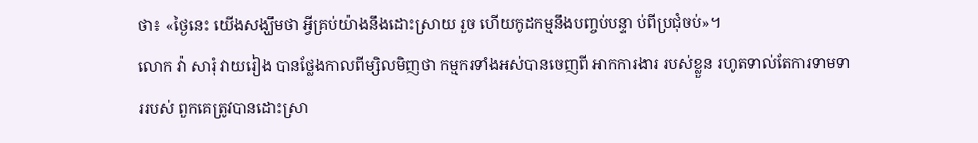ថា៖ «ថ្ងៃនេះ យើងសង្ឃឹមថា អ្វីគ្រប់យ៉ាងនឹងដោះស្រាយ រួច ហើយកូដកម្មនឹងបញ្ចប់បន្ទា ប់ពីប្រជុំចប់»។
លោក វ៉ា សារុំ វាយរៀង បានថ្លែងកាលពីម្សិលមិញថា កម្មករទាំងអស់បានចេញពី អាកការងារ របស់ខ្លួន រហូតទាល់តែការទាមទាររបស់ ពួកគេត្រូវបានដោះស្រា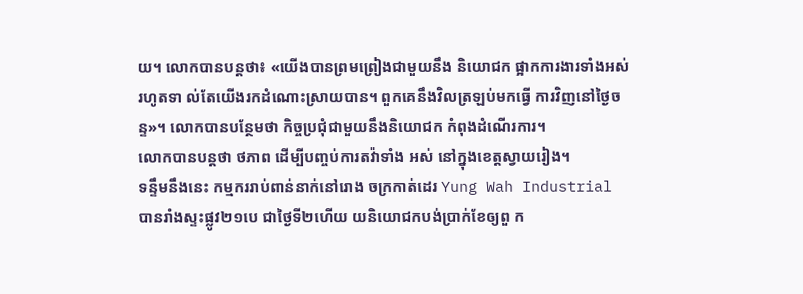យ។ លោកបានបន្តថា៖ «យើងបានព្រមព្រៀងជាមួយនឹង និយោជក ផ្អាកការងារទាំងអស់រហូតទា ល់តែយើងរកដំណោះស្រាយបាន។ ពួកគេនឹងវិលត្រឡប់មកធ្វើ ការវិញនៅថ្ងៃចន្ទ»។ លោកបានបន្ថែមថា កិច្ចប្រជុំជាមួយនឹងនិយោជក កំពុងដំណើរការ។
លោកបានបន្តថា ថភាព ដើម្បីបញ្ចប់ការតវ៉ាទាំង អស់ នៅក្នុងខេត្តស្វាយរៀង។
ទន្ទឹមនឹងនេះ កម្មកររាប់ពាន់នាក់នៅរោង ចក្រកាត់ដេរ Yung Wah Industrial បានរាំងស្ទះផ្លូវ២១បេ ជាថ្ងៃទី២ហើយ យនិយោជកបង់ប្រាក់ខែឲ្យពួ ក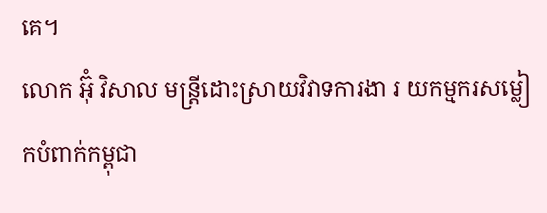គេ។
លោក អ៊ុំ វិសាល មន្រ្តីដោះស្រាយវិវាទការងា រ យកម្មករសម្លៀកបំពាក់កម្ពុជា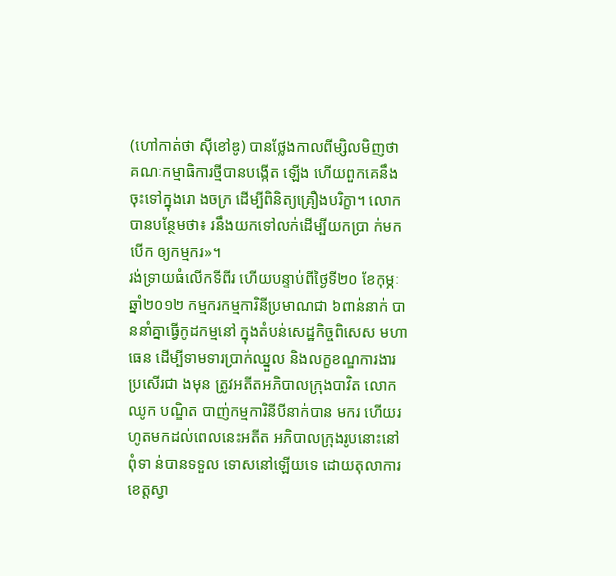(ហៅកាត់ថា ស៊ីខៅឌូ) បានថ្លែងកាលពីម្សិលមិញថា គណៈកម្មាធិការថ្មីបានបង្កើត ឡើង ហើយពួកគេនឹងចុះទៅក្នុងរោ ងចក្រ ដើម្បីពិនិត្យគ្រឿងបរិក្ខា។ លោកបានបន្ថែមថា៖ រនឹងយកទៅលក់ដើម្បីយកប្រា ក់មកបើក ឲ្យកម្មករ»។
រង់ទ្រាយធំលើកទីពីរ ហើយបន្ទាប់ពីថ្ងៃទី២០ ខែកុម្ភៈ ឆ្នាំ២០១២ កម្មករកម្មការិនីប្រមាណជា ៦ពាន់នាក់ បាននាំគ្នាធ្វើកូដកម្មនៅ ក្នុងតំបន់សេដ្ឋកិច្ចពិសេស មហាធេន ដើម្បីទាមទារប្រាក់ឈ្នួល និងលក្ខខណ្ឌការងារប្រសើរជា ងមុន ត្រូវអតីតអភិបាលក្រុងបាវិត លោកឈូក បណ្ឌិត បាញ់កម្មការិនីបីនាក់បាន មករ ហើយរហូតមកដល់ពេលនេះអតីត អភិបាលក្រុងរូបនោះនៅពុំទា ន់បានទទួល ទោសនៅឡើយទេ ដោយតុលាការខេត្តស្វា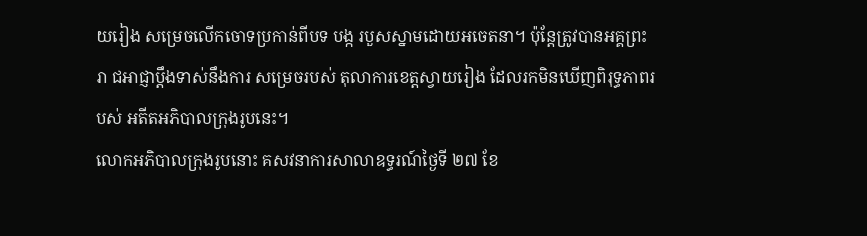យរៀង សម្រេចលើកចោទប្រកាន់ពីបទ បង្ក របួសស្នាមដោយអចេតនា។ ប៉ុន្តែត្រូវបានអគ្គព្រះរា ជអាជ្ញាប្តឹងទាស់នឹងការ សម្រេចរបស់ តុលាការខេត្តស្វាយរៀង ដែលរកមិនឃើញពិរុទ្ធភាពរបស់ អតីតអភិបាលក្រុងរូបនេះ។
លោកអភិបាលក្រុងរូបនោះ គសវនាការសាលាឧទ្ធរណ៍ថ្ងៃទី ២៧ ខែ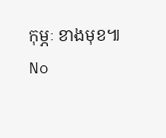កុម្ភៈ ខាងមុខ៕
No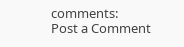comments:
Post a Comment